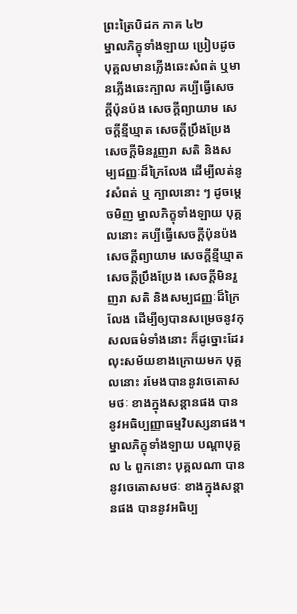ព្រះត្រៃបិដក ភាគ ៤២
ម្នាលភិក្ខុទាំងឡាយ ប្រៀបដូច បុគ្គលមានភ្លើងឆេះសំពត់ ឬមានភ្លើងឆេះក្បាល គប្បីធ្វើសេចក្តីប៉ុនប៉ង សេចក្តីព្យាយាម សេចក្តីខ្មីឃ្មាត សេចក្តីប្រឹងប្រែង សេចក្តីមិនរួញរា សតិ និងសម្បជញ្ញៈដ៏ក្រៃលែង ដើម្បីលត់នូវសំពត់ ឬ ក្បាលនោះ ៗ ដូចម្តេចមិញ ម្នាលភិក្ខុទាំងឡាយ បុគ្គលនោះ គប្បីធ្វើសេចក្តីប៉ុនប៉ង សេចក្តីព្យាយាម សេចក្តីខ្មីឃ្មាត សេចក្តីប្រឹងប្រែង សេចក្តីមិនរួញរា សតិ និងសម្បជញ្ញៈដ៏ក្រៃលែង ដើម្បីឲ្យបានសម្រេចនូវកុសលធម៌ទាំងនោះ ក៏ដូច្នោះដែរ លុះសម័យខាងក្រោយមក បុគ្គលនោះ រមែងបាននូវចេតោសមថៈ ខាងក្នុងសន្តានផង បាននូវអធិប្បញ្ញាធម្មវិបស្សនាផង។ ម្នាលភិក្ខុទាំងឡាយ បណ្តាបុគ្គល ៤ ពួកនោះ បុគ្គលណា បាននូវចេតោសមថៈ ខាងក្នុងសន្តានផង បាននូវអធិប្ប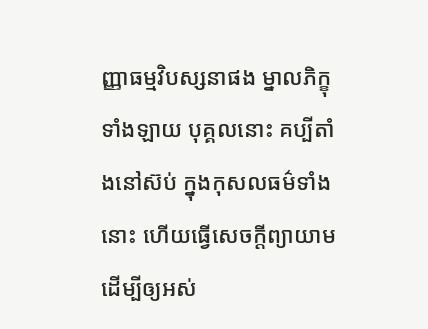ញ្ញាធម្មវិបស្សនាផង ម្នាលភិក្ខុទាំងឡាយ បុគ្គលនោះ គប្បីតាំងនៅស៊ប់ ក្នុងកុសលធម៌ទាំងនោះ ហើយធ្វើសេចក្តីព្យាយាម ដើម្បីឲ្យអស់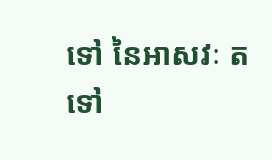ទៅ នៃអាសវៈ តទៅ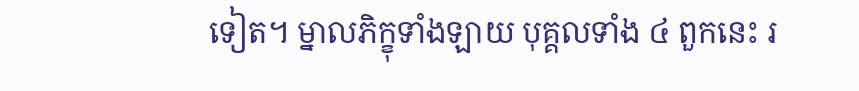ទៀត។ ម្នាលភិក្ខុទាំងឡាយ បុគ្គលទាំង ៤ ពួកនេះ រ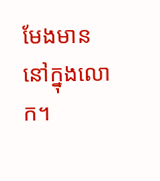មែងមាននៅក្នុងលោក។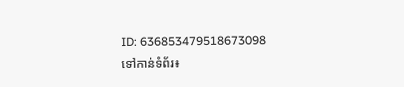ID: 636853479518673098
ទៅកាន់ទំព័រ៖